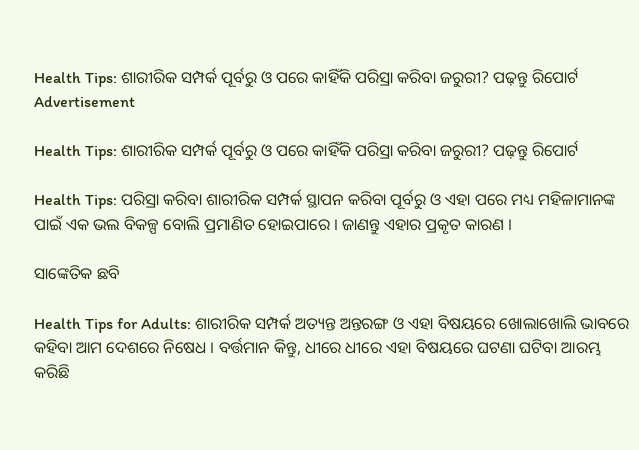Health Tips: ଶାରୀରିକ ସମ୍ପର୍କ ପୂର୍ବରୁ ଓ ପରେ କାହିଁକି ପରିସ୍ରା କରିବା ଜରୁରୀ? ପଢ଼ନ୍ତୁ ରିପୋର୍ଟ
Advertisement

Health Tips: ଶାରୀରିକ ସମ୍ପର୍କ ପୂର୍ବରୁ ଓ ପରେ କାହିଁକି ପରିସ୍ରା କରିବା ଜରୁରୀ? ପଢ଼ନ୍ତୁ ରିପୋର୍ଟ

Health Tips: ପରିସ୍ରା କରିବା ଶାରୀରିକ ସମ୍ପର୍କ ସ୍ଥାପନ କରିବା ପୂର୍ବରୁ ଓ ଏହା ପରେ ମଧ୍ୟ ମହିଳାମାନଙ୍କ ପାଇଁ ଏକ ଭଲ ବିକଳ୍ପ ବୋଲି ପ୍ରମାଣିତ ହୋଇପାରେ । ଜାଣନ୍ତୁ ଏହାର ପ୍ରକୃତ କାରଣ ।

ସାଙ୍କେତିକ ଛବି

Health Tips for Adults: ଶାରୀରିକ ସମ୍ପର୍କ ଅତ୍ୟନ୍ତ ଅନ୍ତରଙ୍ଗ ଓ ଏହା ବିଷୟରେ ଖୋଲାଖୋଲି ଭାବରେ କହିବା ଆମ ଦେଶରେ ନିଷେଧ । ବର୍ତ୍ତମାନ କିନ୍ତୁ, ଧୀରେ ଧୀରେ ଏହା ବିଷୟରେ ଘଟଣା ଘଟିବା ଆରମ୍ଭ କରିଛି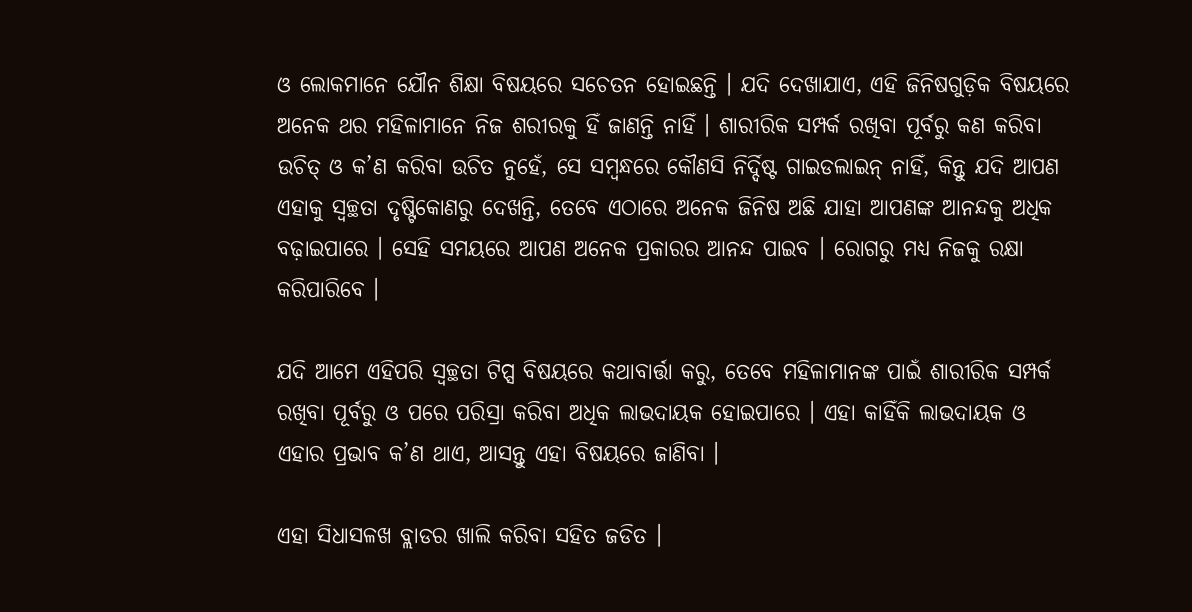ଓ ଲୋକମାନେ ଯୌନ ଶିକ୍ଷା ବିଷୟରେ ସଚେତନ ହୋଇଛନ୍ତି । ଯଦି ଦେଖାଯାଏ, ଏହି ଜିନିଷଗୁଡ଼ିକ ବିଷୟରେ ଅନେକ ଥର ମହିଳାମାନେ ନିଜ ଶରୀରକୁ ହିଁ ଜାଣନ୍ତି ନାହିଁ । ଶାରୀରିକ ସମ୍ପର୍କ ରଖିବା ପୂର୍ବରୁ କଣ କରିବା ଉଚିତ୍ ଓ କ’ଣ କରିବା ଉଚିତ ନୁହେଁ, ସେ ସମ୍ବନ୍ଧରେ କୌଣସି ନିର୍ଦ୍ଦିଷ୍ଟ ଗାଇଡଲାଇନ୍ ନାହିଁ, କିନ୍ତୁ ଯଦି ଆପଣ ଏହାକୁ ସ୍ୱଚ୍ଛତା ଦୃଷ୍ଟିକୋଣରୁ ଦେଖନ୍ତି, ତେବେ ଏଠାରେ ଅନେକ ଜିନିଷ ଅଛି ଯାହା ଆପଣଙ୍କ ଆନନ୍ଦକୁ ଅଧିକ ବଢ଼ାଇପାରେ । ସେହି ସମୟରେ ଆପଣ ଅନେକ ପ୍ରକାରର ଆନନ୍ଦ ପାଇବ । ରୋଗରୁ ମଧ୍ୟ ନିଜକୁ ରକ୍ଷା କରିପାରିବେ ।

ଯଦି ଆମେ ଏହିପରି ସ୍ୱଚ୍ଛତା ଟିପ୍ସ ବିଷୟରେ କଥାବାର୍ତ୍ତା କରୁ, ତେବେ ମହିଳାମାନଙ୍କ ପାଇଁ ଶାରୀରିକ ସମ୍ପର୍କ ରଖିବା ପୂର୍ବରୁ ଓ ପରେ ପରିସ୍ରା କରିବା ଅଧିକ ଲାଭଦାୟକ ହୋଇପାରେ । ଏହା କାହିଁକି ଲାଭଦାୟକ ଓ ଏହାର ପ୍ରଭାବ କ’ଣ ଥାଏ, ଆସନ୍ତୁ ଏହା ବିଷୟରେ ଜାଣିବା ।

ଏହା ସିଧାସଳଖ ବ୍ଲାଡର ଖାଲି କରିବା ସହିତ ଜଡିତ ।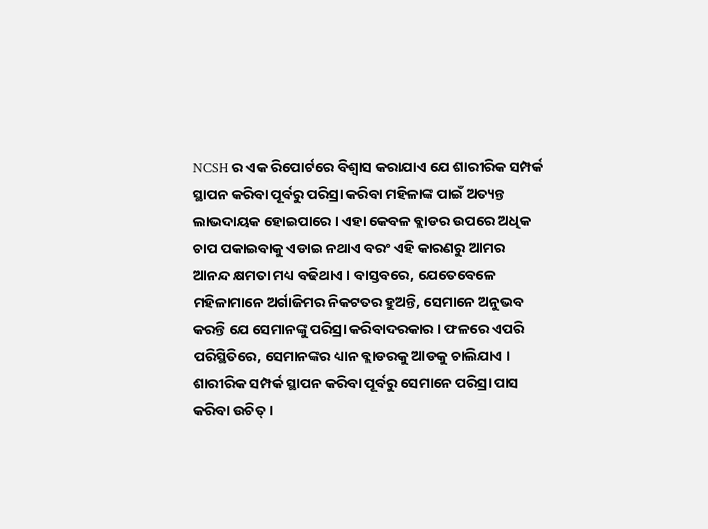NCSH ର ଏକ ରିପୋର୍ଟରେ ବିଶ୍ୱାସ କରାଯାଏ ଯେ ଶାରୀରିକ ସମ୍ପର୍କ ସ୍ଥାପନ କରିବା ପୂର୍ବରୁ ପରିସ୍ରା କରିବା ମହିଳାଙ୍କ ପାଇଁ ଅତ୍ୟନ୍ତ ଲାଭଦାୟକ ହୋଇପାରେ । ଏହା କେବଳ ବ୍ଲାଡର ଉପରେ ଅଧିକ ଚାପ ପକାଇବାକୁ ଏଡାଇ ନଥାଏ ବରଂ ଏହି କାରଣରୁ ଆମର ଆନନ୍ଦ କ୍ଷମତା ମଧ୍ୟ ବଢିଥାଏ । ବାସ୍ତବରେ, ଯେତେବେଳେ ମହିଳାମାନେ ଅର୍ଗାଜିମର ନିକଟତର ହୁଅନ୍ତି, ସେମାନେ ଅନୁଭବ କରନ୍ତି ଯେ ସେମାନଙ୍କୁ ପରିସ୍ରା କରିବାଦରକାର । ଫଳରେ ଏପରି ପରିସ୍ଥିତିରେ, ସେମାନଙ୍କର ଧ୍ୟାନ ବ୍ଲାଡରକୁ ଆଡକୁ ଚାଲିଯାଏ । ଶାରୀରିକ ସମ୍ପର୍କ ସ୍ଥାପନ କରିବା ପୂର୍ବରୁ ସେମାନେ ପରିସ୍ରା ପାସ କରିବା ଉଚିତ୍ ।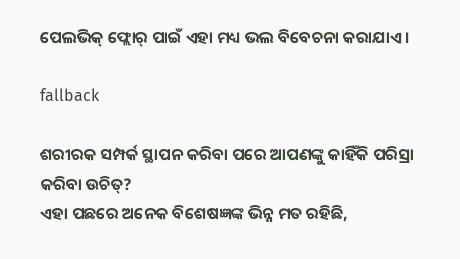ପେଲଭିକ୍ ଫ୍ଲୋର୍ ପାଇଁ ଏହା ମଧ୍ୟ ଭଲ ବିବେଚନା କରାଯାଏ ।

fallback

ଶରୀରକ ସମ୍ପର୍କ ସ୍ଥାପନ କରିବା ପରେ ଆପଣଙ୍କୁ କାହିଁକି ପରିସ୍ରା କରିବା ଉଚିତ୍?
ଏହା ପଛରେ ଅନେକ ବିଶେଷଜ୍ଞଙ୍କ ଭିନ୍ନ ମତ ରହିଛି,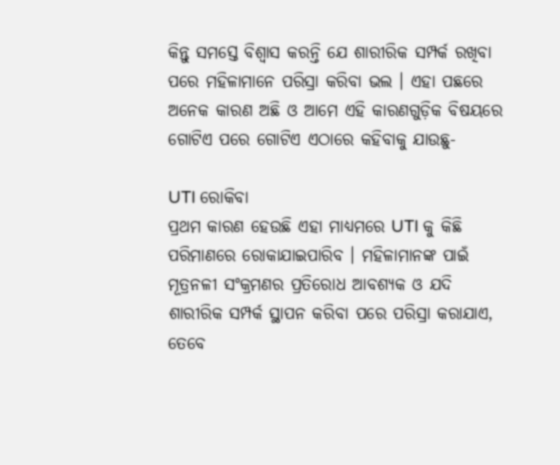କିନ୍ତୁ ସମସ୍ତେ ବିଶ୍ୱାସ କରନ୍ତି ଯେ ଶାରୀରିକ ସମ୍ପର୍କ ରଖିବା ପରେ ମହିଳାମାନେ ପରିସ୍ରା କରିବା ଭଲ । ଏହା ପଛରେ ଅନେକ କାରଣ ଅଛି ଓ ଆମେ ଏହି କାରଣଗୁଡ଼ିକ ବିଷୟରେ ଗୋଟିଏ ପରେ ଗୋଟିଏ ଏଠାରେ କହିବାକୁ ଯାଉଛୁ-

UTI ରୋକିବା
ପ୍ରଥମ କାରଣ ହେଉଛି ଏହା ମାଧ୍ୟମରେ UTI କୁ କିଛି ପରିମାଣରେ ରୋକାଯାଇପାରିବ । ମହିଳାମାନଙ୍କ ପାଇଁ ମୂତ୍ରନଳୀ ସଂକ୍ରମଣର ପ୍ରତିରୋଧ ଆବଶ୍ୟକ ଓ ଯଦି ଶାରୀରିକ ସମ୍ପର୍କ ସ୍ଥାପନ କରିବା ପରେ ପରିସ୍ରା କରାଯାଏ, ତେବେ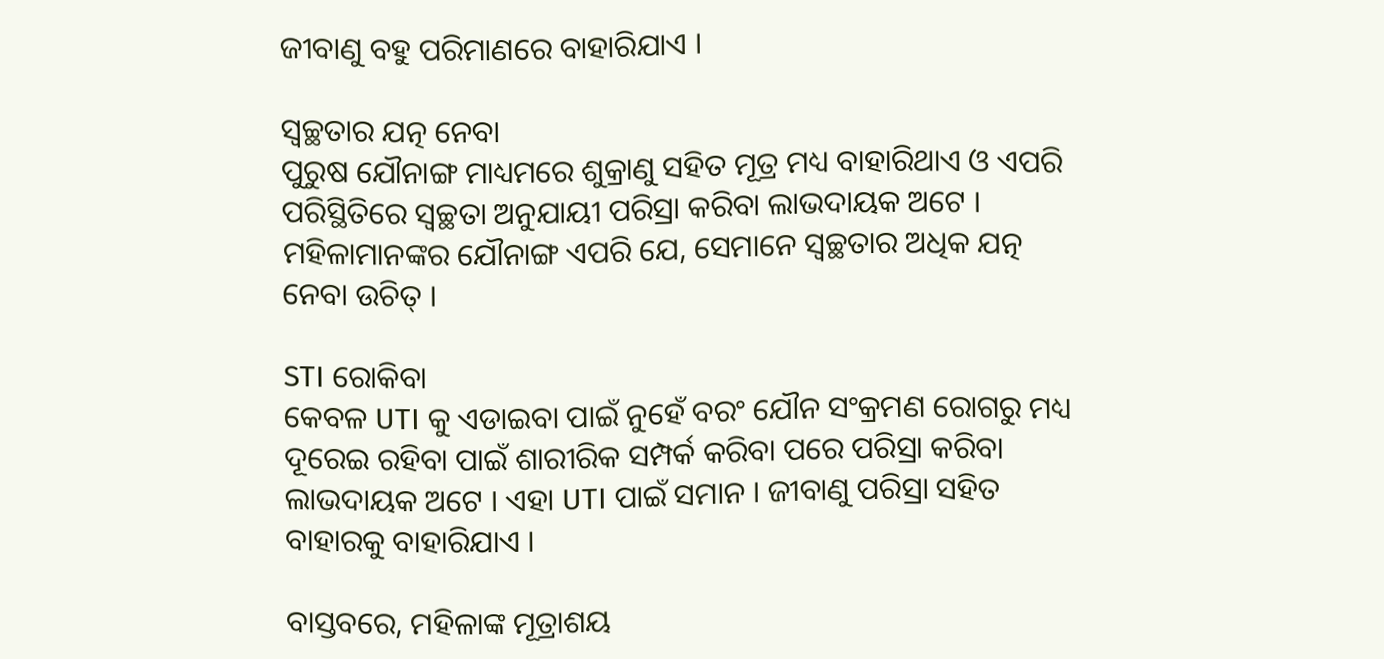ଜୀବାଣୁ ବହୁ ପରିମାଣରେ ବାହାରିଯାଏ ।

ସ୍ୱଚ୍ଛତାର ଯତ୍ନ ନେବା
ପୁରୁଷ ଯୌନାଙ୍ଗ ମାଧ୍ୟମରେ ଶୁକ୍ରାଣୁ ସହିତ ମୂତ୍ର ମଧ୍ୟ ବାହାରିଥାଏ ଓ ଏପରି ପରିସ୍ଥିତିରେ ସ୍ୱଚ୍ଛତା ଅନୁଯାୟୀ ପରିସ୍ରା କରିବା ଲାଭଦାୟକ ଅଟେ । ମହିଳାମାନଙ୍କର ଯୌନାଙ୍ଗ ଏପରି ଯେ, ସେମାନେ ସ୍ୱଚ୍ଛତାର ଅଧିକ ଯତ୍ନ ନେବା ଉଚିତ୍ ।

STI ରୋକିବା
କେବଳ UTI କୁ ଏଡାଇବା ପାଇଁ ନୁହେଁ ବରଂ ଯୌନ ସଂକ୍ରମଣ ରୋଗରୁ ମଧ୍ୟ ଦୂରେଇ ରହିବା ପାଇଁ ଶାରୀରିକ ସମ୍ପର୍କ କରିବା ପରେ ପରିସ୍ରା କରିବା ଲାଭଦାୟକ ଅଟେ । ଏହା UTI ପାଇଁ ସମାନ । ଜୀବାଣୁ ପରିସ୍ରା ସହିତ ବାହାରକୁ ବାହାରିଯାଏ ।

ବାସ୍ତବରେ, ମହିଳାଙ୍କ ମୂତ୍ରାଶୟ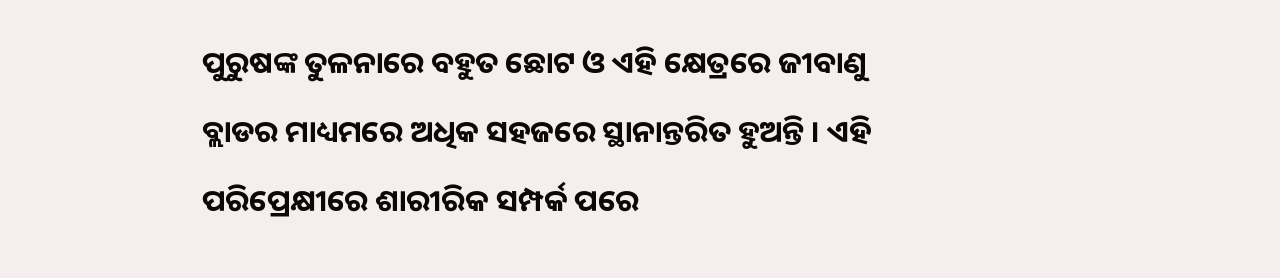ପୁରୁଷଙ୍କ ତୁଳନାରେ ବହୁତ ଛୋଟ ଓ ଏହି କ୍ଷେତ୍ରରେ ଜୀବାଣୁ ବ୍ଲାଡର ମାଧ୍ୟମରେ ଅଧିକ ସହଜରେ ସ୍ଥାନାନ୍ତରିତ ହୁଅନ୍ତି । ଏହି ପରିପ୍ରେକ୍ଷୀରେ ଶାରୀରିକ ସମ୍ପର୍କ ପରେ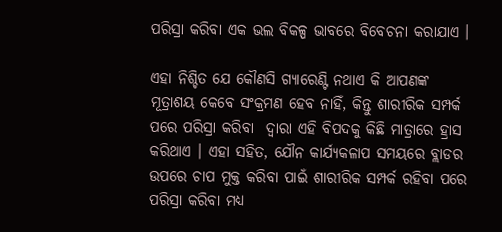ପରିସ୍ରା କରିବା ଏକ ଭଲ ବିକଳ୍ପ ଭାବରେ ବିବେଚନା କରାଯାଏ ।

ଏହା ନିଶ୍ଚିତ ଯେ କୌଣସି ଗ୍ୟାରେଣ୍ଟି ନଥାଏ କି ଆପଣଙ୍କ ମୂତ୍ରାଶୟ କେବେ ସଂକ୍ରମଣ ହେବ ନାହିଁ, କିନ୍ତୁ ଶାରୀରିକ ସମ୍ପର୍କ ପରେ ପରିସ୍ରା କରିବା  ଦ୍ୱାରା ଏହି ବିପଦକୁ କିଛି ମାତ୍ରାରେ ହ୍ରାସ କରିଥାଏ । ଏହା ସହିତ, ଯୌନ କାର୍ଯ୍ୟକଳାପ ସମୟରେ ବ୍ଲାଡର ଉପରେ ଚାପ ମୁକ୍ତ କରିବା ପାଇଁ ଶାରୀରିକ ସମ୍ପର୍କ ରହିବା ପରେ ପରିସ୍ରା କରିବା ମଧ୍ୟ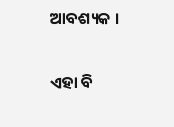ଆବଶ୍ୟକ ।

ଏହା ବି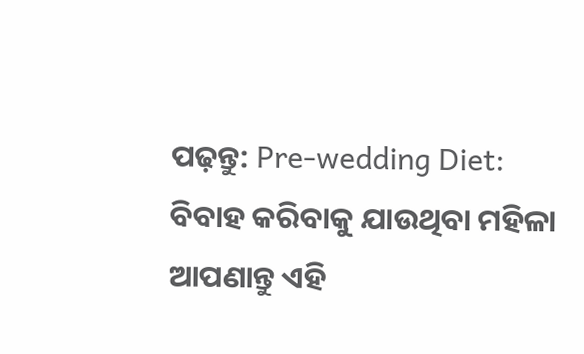ପଢ଼ନ୍ତୁ: Pre-wedding Diet: ବିବାହ କରିବାକୁ ଯାଉଥିବା ମହିଳା ଆପଣାନ୍ତୁ ଏହି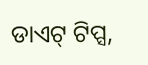ଡାଏଟ୍ ଟିପ୍ସ,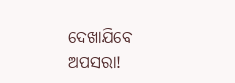ଦେଖାଯିବେ ଅପସରା!